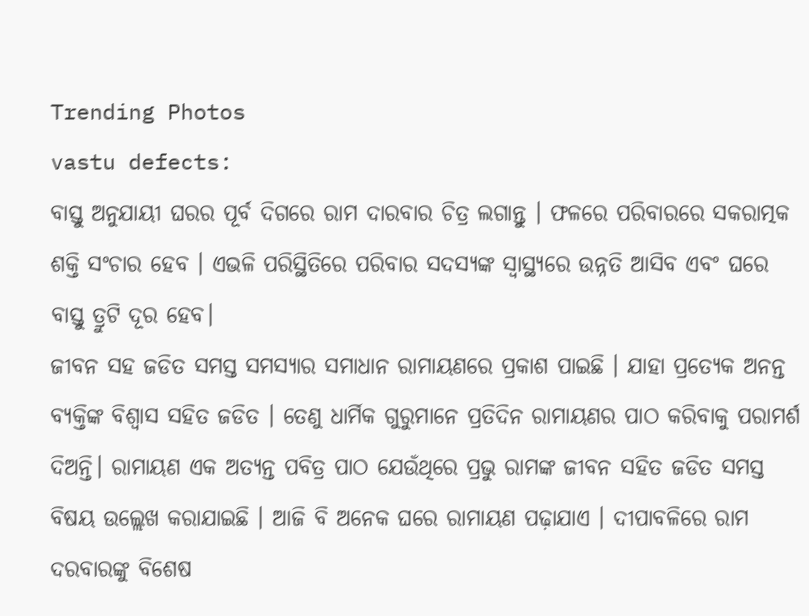Trending Photos
vastu defects:
ବାସ୍ତୁ ଅନୁଯାୟୀ ଘରର ପୂର୍ବ ଦିଗରେ ରାମ ଦାରବାର ଚିତ୍ର ଲଗାନ୍ତୁ । ଫଳରେ ପରିବାରରେ ସକରାତ୍ମକ ଶକ୍ତି ସଂଚାର ହେବ । ଏଭଳି ପରିସ୍ଥିତିରେ ପରିବାର ସଦସ୍ୟଙ୍କ ସ୍ୱାସ୍ଥ୍ୟରେ ଉନ୍ନତି ଆସିବ ଏବଂ ଘରେ ବାସ୍ତୁ ତ୍ରୁଟି ଦୂର ହେବ।
ଜୀବନ ସହ ଜଡିତ ସମସ୍ତ ସମସ୍ୟାର ସମାଧାନ ରାମାୟଣରେ ପ୍ରକାଶ ପାଇଛି । ଯାହା ପ୍ରତ୍ୟେକ ଅନନ୍ତ ବ୍ୟକ୍ତିଙ୍କ ବିଶ୍ୱାସ ସହିତ ଜଡିତ । ତେଣୁ ଧାର୍ମିକ ଗୁରୁମାନେ ପ୍ରତିଦିନ ରାମାୟଣର ପାଠ କରିବାକୁ ପରାମର୍ଶ ଦିଅନ୍ତି। ରାମାୟଣ ଏକ ଅତ୍ୟନ୍ତ ପବିତ୍ର ପାଠ ଯେଉଁଥିରେ ପ୍ରଭୁ ରାମଙ୍କ ଜୀବନ ସହିତ ଜଡିତ ସମସ୍ତ ବିଷୟ ଉଲ୍ଲେଖ କରାଯାଇଛି । ଆଜି ବି ଅନେକ ଘରେ ରାମାୟଣ ପଢ଼ାଯାଏ । ଦୀପାବଳିରେ ରାମ ଦରବାରଙ୍କୁ ବିଶେଷ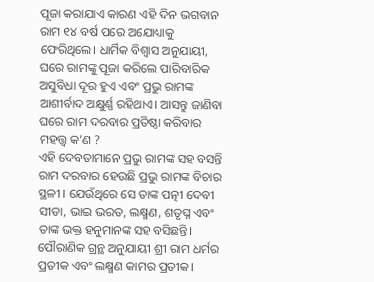ପୂଜା କରାଯାଏ କାରଣ ଏହି ଦିନ ଭଗବାନ ରାମ ୧୪ ବର୍ଷ ପରେ ଅଯୋଧ୍ୟାକୁ ଫେରିଥିଲେ। ଧାର୍ମିକ ବିଶ୍ୱାସ ଅନୁଯାୟୀ, ଘରେ ରାମଙ୍କୁ ପୂଜା କରିଲେ ପାରିବାରିକ ଅସୁବିଧା ଦୂର ହୁଏ ଏବଂ ପ୍ରଭୁ ରାମଙ୍କ ଆଶୀର୍ବାଦ ଅକ୍ଷୁର୍ଣ୍ଣ ରହିଥାଏ। ଆସନ୍ତୁ ଜାଣିବା ଘରେ ରାମ ଦରବାର ପ୍ରତିଷ୍ଠା କରିବାର ମହତ୍ତ୍ବ କ’ଣ ?
ଏହି ଦେବତାମାନେ ପ୍ରଭୁ ରାମଙ୍କ ସହ ବସନ୍ତି
ରାମ ଦରବାର ହେଉଛି ପ୍ରଭୁ ରାମଙ୍କ ବିଚାର ସ୍ଥଳୀ । ଯେଉଁଥିରେ ସେ ତାଙ୍କ ପତ୍ନୀ ଦେବୀ ସୀତା, ଭାଇ ଭରତ, ଲକ୍ଷ୍ମଣ, ଶତୃଘ୍ନ ଏବଂ ତାଙ୍କ ଭକ୍ତ ହନୁମାନଙ୍କ ସହ ବସିଛନ୍ତି। ପୌରାଣିକ ଗ୍ରନ୍ଥ ଅନୁଯାୟୀ ଶ୍ରୀ ରାମ ଧର୍ମର ପ୍ରତୀକ ଏବଂ ଲକ୍ଷ୍ମଣ କାମର ପ୍ରତୀକ।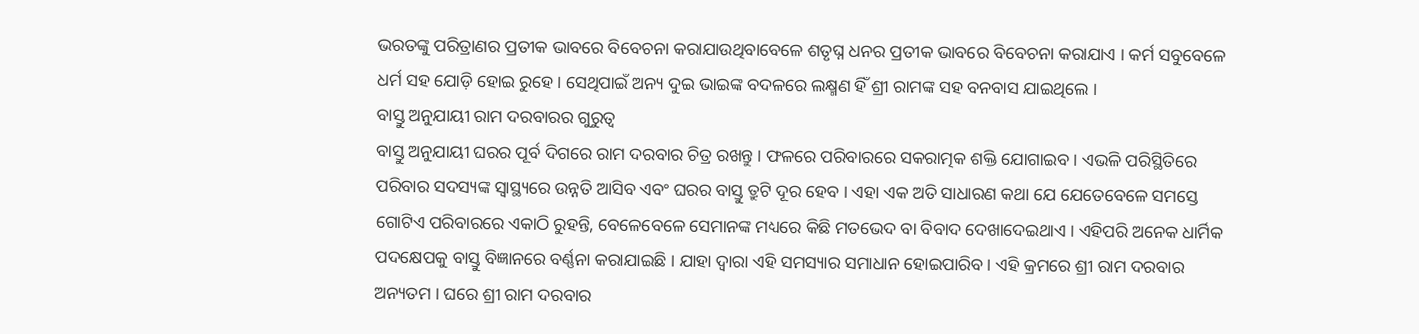ଭରତଙ୍କୁ ପରିତ୍ରାଣର ପ୍ରତୀକ ଭାବରେ ବିବେଚନା କରାଯାଉଥିବାବେଳେ ଶତୃଘ୍ନ ଧନର ପ୍ରତୀକ ଭାବରେ ବିବେଚନା କରାଯାଏ । କର୍ମ ସବୁବେଳେ ଧର୍ମ ସହ ଯୋଡ଼ି ହୋଇ ରୁହେ । ସେଥିପାଇଁ ଅନ୍ୟ ଦୁଇ ଭାଇଙ୍କ ବଦଳରେ ଲକ୍ଷ୍ମଣ ହିଁ ଶ୍ରୀ ରାମଙ୍କ ସହ ବନବାସ ଯାଇଥିଲେ ।
ବାସ୍ତୁ ଅନୁଯାୟୀ ରାମ ଦରବାରର ଗୁରୁତ୍ୱ
ବାସ୍ତୁ ଅନୁଯାୟୀ ଘରର ପୂର୍ବ ଦିଗରେ ରାମ ଦରବାର ଚିତ୍ର ରଖନ୍ତୁ । ଫଳରେ ପରିବାରରେ ସକରାତ୍ମକ ଶକ୍ତି ଯୋଗାଇବ । ଏଭଳି ପରିସ୍ଥିତିରେ ପରିବାର ସଦସ୍ୟଙ୍କ ସ୍ୱାସ୍ଥ୍ୟରେ ଉନ୍ନତି ଆସିବ ଏବଂ ଘରର ବାସ୍ତୁ ତ୍ରୁଟି ଦୂର ହେବ । ଏହା ଏକ ଅତି ସାଧାରଣ କଥା ଯେ ଯେତେବେଳେ ସମସ୍ତେ ଗୋଟିଏ ପରିବାରରେ ଏକାଠି ରୁହନ୍ତି, ବେଳେବେଳେ ସେମାନଙ୍କ ମଧ୍ୟରେ କିଛି ମତଭେଦ ବା ବିବାଦ ଦେଖାଦେଇଥାଏ । ଏହିପରି ଅନେକ ଧାର୍ମିକ ପଦକ୍ଷେପକୁ ବାସ୍ତୁ ବିଜ୍ଞାନରେ ବର୍ଣ୍ଣନା କରାଯାଇଛି । ଯାହା ଦ୍ବାରା ଏହି ସମସ୍ୟାର ସମାଧାନ ହୋଇପାରିବ। ଏହି କ୍ରମରେ ଶ୍ରୀ ରାମ ଦରବାର ଅନ୍ୟତମ । ଘରେ ଶ୍ରୀ ରାମ ଦରବାର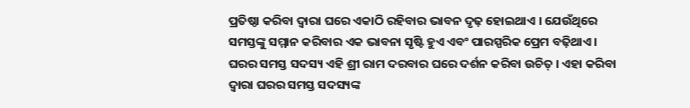ପ୍ରତିଷ୍ଠା କରିବା ଦ୍ବାରା ଘରେ ଏକାଠି ରହିବାର ଭାବନ ଦୃଢ଼ ହୋଇଥାଏ । ଯେଉଁଥିରେ ସମସ୍ତଙ୍କୁ ସମ୍ମାନ କରିବାର ଏକ ଭାବନା ସୃଷ୍ଟି ହୁଏ ଏବଂ ପାରସ୍ପରିକ ପ୍ରେମ ବଢ଼ିଥାଏ । ଘରର ସମସ୍ତ ସଦସ୍ୟ ଏହି ଶ୍ରୀ ରାମ ଦରବାର ଘରେ ଦର୍ଶନ କରିବା ଉଚିତ୍ । ଏହା କରିବା ଦ୍ୱାରା ଘରର ସମସ୍ତ ସଦସ୍ୟଙ୍କ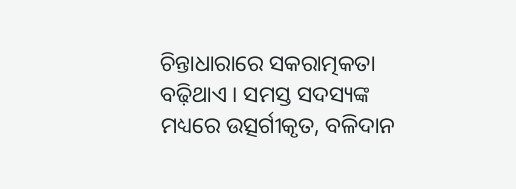ଚିନ୍ତାଧାରାରେ ସକରାତ୍ମକତା ବଢ଼ିଥାଏ । ସମସ୍ତ ସଦସ୍ୟଙ୍କ ମଧ୍ୟରେ ଉତ୍ସର୍ଗୀକୃତ, ବଳିଦାନ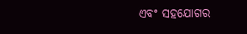ଏବଂ ସହଯୋଗର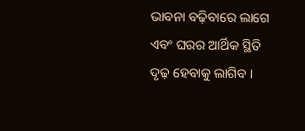ଭାବନା ବଢ଼ିବାରେ ଲାଗେ ଏବଂ ଘରର ଆର୍ଥିକ ସ୍ଥିତି ଦୃଢ଼ ହେବାକୁ ଲାଗିବ ।